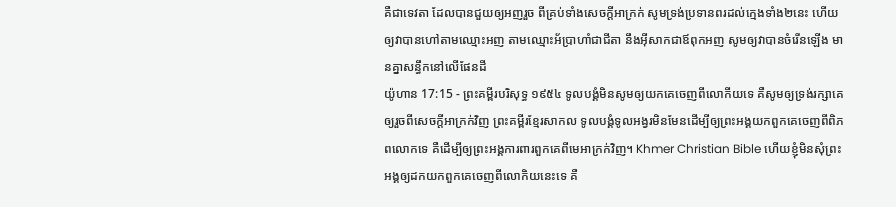គឺជាទេវតា ដែលបានជួយឲ្យអញរួច ពីគ្រប់ទាំងសេចក្ដីអាក្រក់ សូមទ្រង់ប្រទានពរដល់ក្មេងទាំង២នេះ ហើយឲ្យវាបានហៅតាមឈ្មោះអញ តាមឈ្មោះអ័ប្រាហាំជាជីតា នឹងអ៊ីសាកជាឪពុកអញ សូមឲ្យវាបានចំរើនឡើង មានគ្នាសន្ធឹកនៅលើផែនដី
យ៉ូហាន 17:15 - ព្រះគម្ពីរបរិសុទ្ធ ១៩៥៤ ទូលបង្គំមិនសូមឲ្យយកគេចេញពីលោកីយទេ គឺសូមឲ្យទ្រង់រក្សាគេ ឲ្យរួចពីសេចក្ដីអាក្រក់វិញ ព្រះគម្ពីរខ្មែរសាកល ទូលបង្គំទូលអង្វរមិនមែនដើម្បីឲ្យព្រះអង្គយកពួកគេចេញពីពិភពលោកទេ គឺដើម្បីឲ្យព្រះអង្គការពារពួកគេពីមេអាក្រក់វិញ។ Khmer Christian Bible ហើយខ្ញុំមិនសុំព្រះអង្គឲ្យដកយកពួកគេចេញពីលោកិយនេះទេ គឺ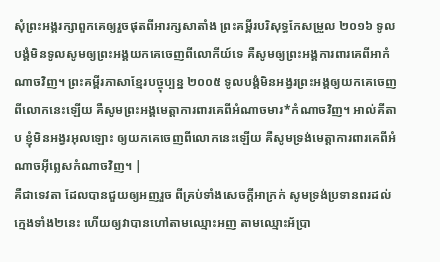សុំព្រះអង្គរក្សាពួកគេឲ្យរួចផុតពីអារក្សសាតាំង ព្រះគម្ពីរបរិសុទ្ធកែសម្រួល ២០១៦ ទូលបង្គំមិនទូលសូមឲ្យព្រះអង្គយកគេចេញពីលោកីយ៍ទេ គឺសូមឲ្យព្រះអង្គការពារគេពីអាកំណាចវិញ។ ព្រះគម្ពីរភាសាខ្មែរបច្ចុប្បន្ន ២០០៥ ទូលបង្គំមិនអង្វរព្រះអង្គឲ្យយកគេចេញពីលោកនេះឡើយ គឺសូមព្រះអង្គមេត្តាការពារគេពីអំណាចមារ*កំណាចវិញ។ អាល់គីតាប ខ្ញុំមិនអង្វរអុលឡោះ ឲ្យយកគេចេញពីលោកនេះឡើយ គឺសូមទ្រង់មេត្ដាការពារគេពីអំណាចអ៊ីព្លេសកំណាចវិញ។ |
គឺជាទេវតា ដែលបានជួយឲ្យអញរួច ពីគ្រប់ទាំងសេចក្ដីអាក្រក់ សូមទ្រង់ប្រទានពរដល់ក្មេងទាំង២នេះ ហើយឲ្យវាបានហៅតាមឈ្មោះអញ តាមឈ្មោះអ័ប្រា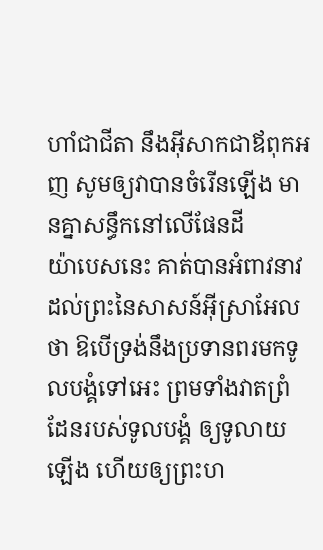ហាំជាជីតា នឹងអ៊ីសាកជាឪពុកអញ សូមឲ្យវាបានចំរើនឡើង មានគ្នាសន្ធឹកនៅលើផែនដី
យ៉ាបេសនេះ គាត់បានអំពាវនាវ ដល់ព្រះនៃសាសន៍អ៊ីស្រាអែលថា ឱបើទ្រង់នឹងប្រទានពរមកទូលបង្គំទៅអេះ ព្រមទាំងវាតព្រំដែនរបស់ទូលបង្គំ ឲ្យទូលាយឡើង ហើយឲ្យព្រះហ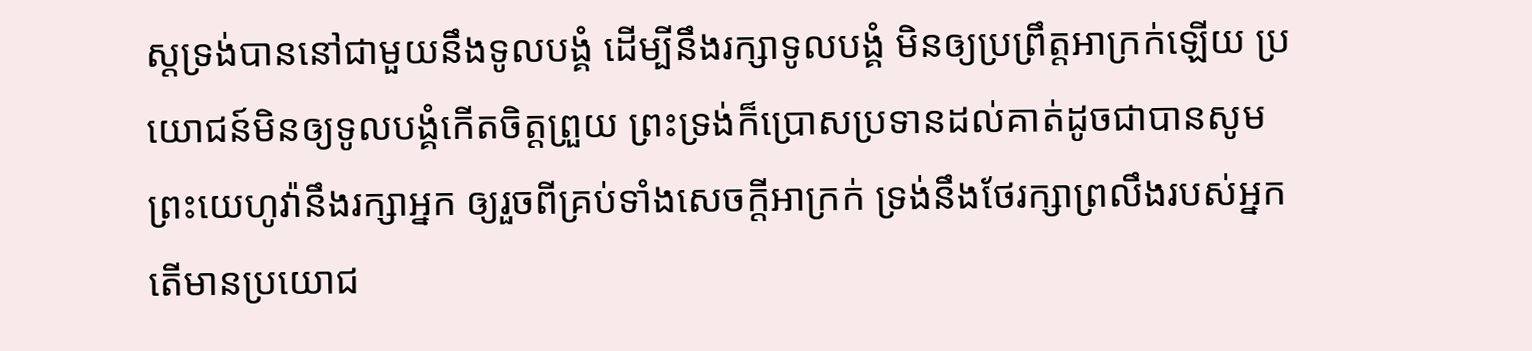ស្តទ្រង់បាននៅជាមួយនឹងទូលបង្គំ ដើម្បីនឹងរក្សាទូលបង្គំ មិនឲ្យប្រព្រឹត្តអាក្រក់ឡើយ ប្រយោជន៍មិនឲ្យទូលបង្គំកើតចិត្តព្រួយ ព្រះទ្រង់ក៏ប្រោសប្រទានដល់គាត់ដូចជាបានសូម
ព្រះយេហូវ៉ានឹងរក្សាអ្នក ឲ្យរួចពីគ្រប់ទាំងសេចក្ដីអាក្រក់ ទ្រង់នឹងថែរក្សាព្រលឹងរបស់អ្នក
តើមានប្រយោជ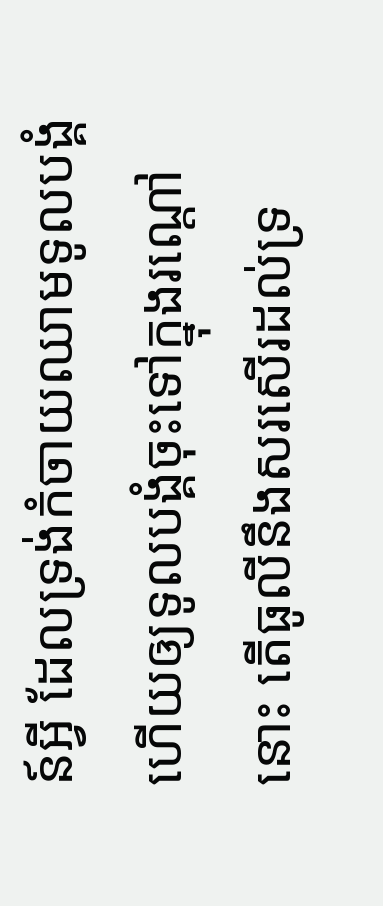ន៍អ្វី ដែលទ្រង់កំចាយឈាមទូលបង្គំ ហើយឲ្យទូលបង្គំចុះទៅក្នុងរណ្តៅនោះ តើធូលីនឹងសរសើរដល់ទ្រ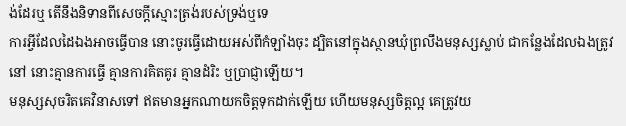ង់ដែរឬ តើនឹងនិទានពីសេចក្ដីស្មោះត្រង់របស់ទ្រង់ឬទេ
ការអ្វីដែលដៃឯងអាចធ្វើបាន នោះចូរធ្វើដោយអស់ពីកំឡាំងចុះ ដ្បិតនៅក្នុងស្ថានឃុំព្រលឹងមនុស្សស្លាប់ ជាកន្លែងដែលឯងត្រូវនៅ នោះគ្មានការធ្វើ គ្មានការគិតគូរ គ្មានដំរិះ ឬប្រាជ្ញាឡើយ។
មនុស្សសុចរិតគេវិនាសទៅ ឥតមានអ្នកណាយកចិត្តទុកដាក់ឡើយ ហើយមនុស្សចិត្តល្អ គេត្រូវយ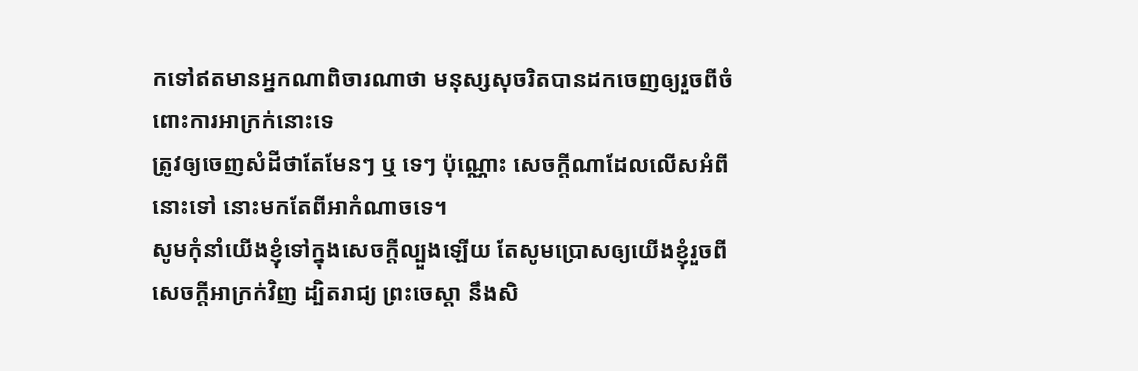កទៅឥតមានអ្នកណាពិចារណាថា មនុស្សសុចរិតបានដកចេញឲ្យរួចពីចំពោះការអាក្រក់នោះទេ
ត្រូវឲ្យចេញសំដីថាតែមែនៗ ឬ ទេៗ ប៉ុណ្ណោះ សេចក្ដីណាដែលលើសអំពីនោះទៅ នោះមកតែពីអាកំណាចទេ។
សូមកុំនាំយើងខ្ញុំទៅក្នុងសេចក្ដីល្បួងឡើយ តែសូមប្រោសឲ្យយើងខ្ញុំរួចពីសេចក្ដីអាក្រក់វិញ ដ្បិតរាជ្យ ព្រះចេស្តា នឹងសិ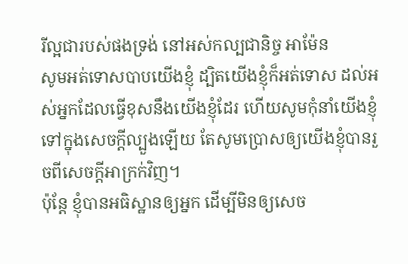រីល្អជារបស់ផងទ្រង់ នៅអស់កល្បជានិច្ច អាម៉ែន
សូមអត់ទោសបាបយើងខ្ញុំ ដ្បិតយើងខ្ញុំក៏អត់ទោស ដល់អស់អ្នកដែលធ្វើខុសនឹងយើងខ្ញុំដែរ ហើយសូមកុំនាំយើងខ្ញុំទៅក្នុងសេចក្ដីល្បួងឡើយ តែសូមប្រោសឲ្យយើងខ្ញុំបានរួចពីសេចក្ដីអាក្រក់វិញ។
ប៉ុន្តែ ខ្ញុំបានអធិស្ឋានឲ្យអ្នក ដើម្បីមិនឲ្យសេច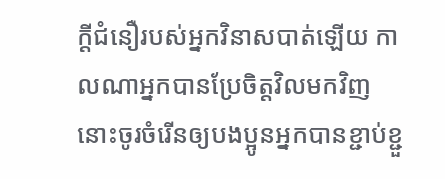ក្ដីជំនឿរបស់អ្នកវិនាសបាត់ឡើយ កាលណាអ្នកបានប្រែចិត្តវិលមកវិញ នោះចូរចំរើនឲ្យបងប្អូនអ្នកបានខ្ជាប់ខ្ជួ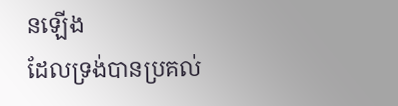នឡើង
ដែលទ្រង់បានប្រគល់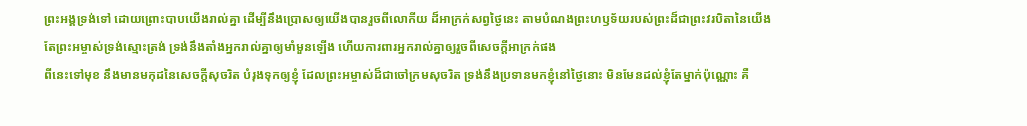ព្រះអង្គទ្រង់ទៅ ដោយព្រោះបាបយើងរាល់គ្នា ដើម្បីនឹងប្រោសឲ្យយើងបានរួចពីលោកីយ ដ៏អាក្រក់សព្វថ្ងៃនេះ តាមបំណងព្រះហឫទ័យរបស់ព្រះដ៏ជាព្រះវរបិតានៃយើង
តែព្រះអម្ចាស់ទ្រង់ស្មោះត្រង់ ទ្រង់នឹងតាំងអ្នករាល់គ្នាឲ្យមាំមួនឡើង ហើយការពារអ្នករាល់គ្នាឲ្យរួចពីសេចក្ដីអាក្រក់ផង
ពីនេះទៅមុខ នឹងមានមកុដនៃសេចក្ដីសុចរិត បំរុងទុកឲ្យខ្ញុំ ដែលព្រះអម្ចាស់ដ៏ជាចៅក្រមសុចរិត ទ្រង់នឹងប្រទានមកខ្ញុំនៅថ្ងៃនោះ មិនមែនដល់ខ្ញុំតែម្នាក់ប៉ុណ្ណោះ គឺ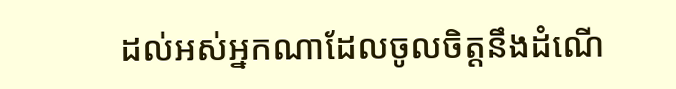ដល់អស់អ្នកណាដែលចូលចិត្តនឹងដំណើ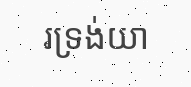រទ្រង់យា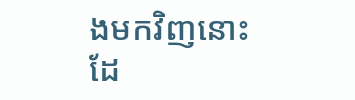ងមកវិញនោះដែ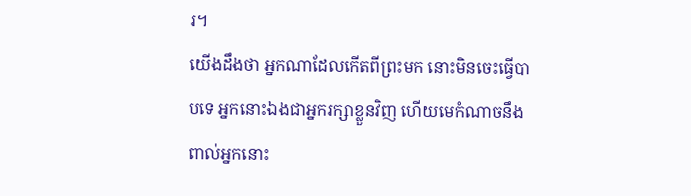រ។
យើងដឹងថា អ្នកណាដែលកើតពីព្រះមក នោះមិនចេះធ្វើបាបទេ អ្នកនោះឯងជាអ្នករក្សាខ្លួនវិញ ហើយមេកំណាចនឹងពាល់អ្នកនោះ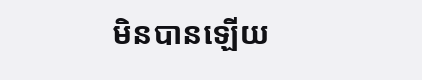មិនបានឡើយ